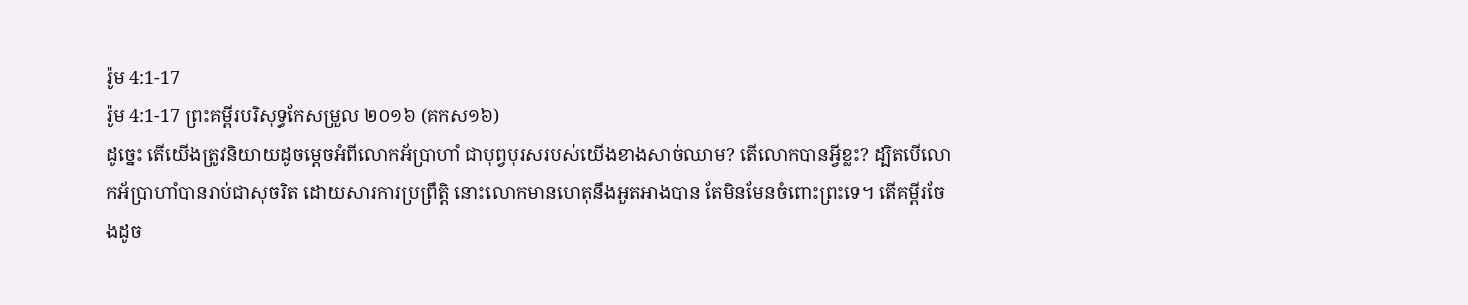រ៉ូម 4:1-17
រ៉ូម 4:1-17 ព្រះគម្ពីរបរិសុទ្ធកែសម្រួល ២០១៦ (គកស១៦)
ដូច្នេះ តើយើងត្រូវនិយាយដូចម្តេចអំពីលោកអ័ប្រាហាំ ជាបុព្វបុរសរបស់យើងខាងសាច់ឈាម? តើលោកបានអ្វីខ្លះ? ដ្បិតបើលោកអ័ប្រាហាំបានរាប់ជាសុចរិត ដោយសារការប្រព្រឹត្តិ នោះលោកមានហេតុនឹងអួតអាងបាន តែមិនមែនចំពោះព្រះទេ។ តើគម្ពីរចែងដូច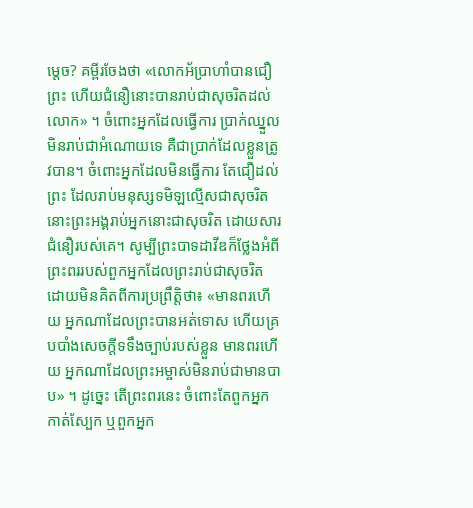ម្តេច? គម្ពីរចែងថា «លោកអ័ប្រាហាំបានជឿព្រះ ហើយជំនឿនោះបានរាប់ជាសុចរិតដល់លោក» ។ ចំពោះអ្នកដែលធ្វើការ ប្រាក់ឈ្នួលមិនរាប់ជាអំណោយទេ គឺជាប្រាក់ដែលខ្លួនត្រូវបាន។ ចំពោះអ្នកដែលមិនធ្វើការ តែជឿដល់ព្រះ ដែលរាប់មនុស្សទមិឡល្មើសជាសុចរិត នោះព្រះអង្គរាប់អ្នកនោះជាសុចរិត ដោយសារជំនឿរបស់គេ។ សូម្បីព្រះបាទដាវីឌក៏ថ្លែងអំពីព្រះពររបស់ពួកអ្នកដែលព្រះរាប់ជាសុចរិត ដោយមិនគិតពីការប្រព្រឹត្តិថា៖ «មានពរហើយ អ្នកណាដែលព្រះបានអត់ទោស ហើយគ្របបាំងសេចក្ដីទទឹងច្បាប់របស់ខ្លួន មានពរហើយ អ្នកណាដែលព្រះអម្ចាស់មិនរាប់ជាមានបាប» ។ ដូច្នេះ តើព្រះពរនេះ ចំពោះតែពួកអ្នកកាត់ស្បែក ឬពួកអ្នក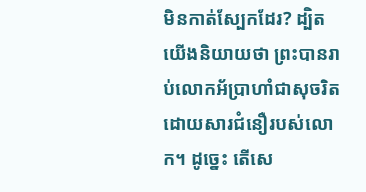មិនកាត់ស្បែកដែរ? ដ្បិតយើងនិយាយថា ព្រះបានរាប់លោកអ័ប្រាហាំជាសុចរិត ដោយសារជំនឿរបស់លោក។ ដូច្នេះ តើសេ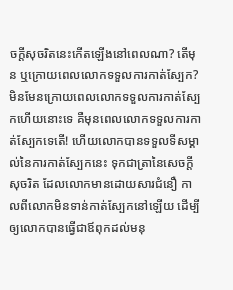ចក្ដីសុចរិតនេះកើតឡើងនៅពេលណា? តើមុន ឬក្រោយពេលលោកទទួលការកាត់ស្បែក? មិនមែនក្រោយពេលលោកទទួលការកាត់ស្បែកហើយនោះទេ គឺមុនពេលលោកទទួលការកាត់ស្បែកទេតើ! ហើយលោកបានទទួលទីសម្គាល់នៃការកាត់ស្បែកនេះ ទុកជាត្រានៃសេចក្តីសុចរិត ដែលលោកមានដោយសារជំនឿ កាលពីលោកមិនទាន់កាត់ស្បែកនៅឡើយ ដើម្បីឲ្យលោកបានធ្វើជាឪពុកដល់មនុ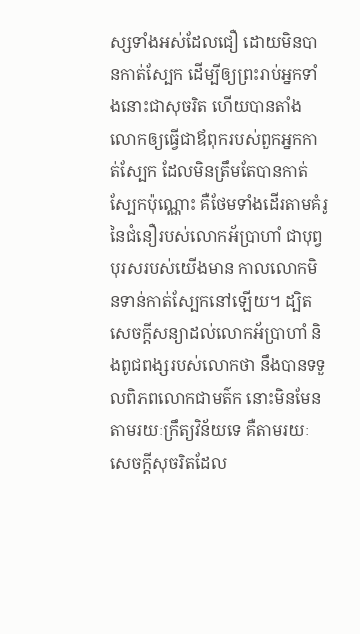ស្សទាំងអស់ដែលជឿ ដោយមិនបានកាត់ស្បែក ដើម្បីឲ្យព្រះរាប់អ្នកទាំងនោះជាសុចរិត ហើយបានតាំងលោកឲ្យធ្វើជាឪពុករបស់ពួកអ្នកកាត់ស្បែក ដែលមិនត្រឹមតែបានកាត់ស្បែកប៉ុណ្ណោះ គឺថែមទាំងដើរតាមគំរូនៃជំនឿរបស់លោកអ័ប្រាហាំ ជាបុព្វបុរសរបស់យើងមាន កាលលោកមិនទាន់កាត់ស្បែកនៅឡើយ។ ដ្បិតសេចក្តីសន្យាដល់លោកអ័ប្រាហាំ និងពូជពង្សរបស់លោកថា នឹងបានទទួលពិភពលោកជាមត៌ក នោះមិនមែនតាមរយៈក្រឹត្យវិន័យទេ គឺតាមរយៈសេចក្តីសុចរិតដែល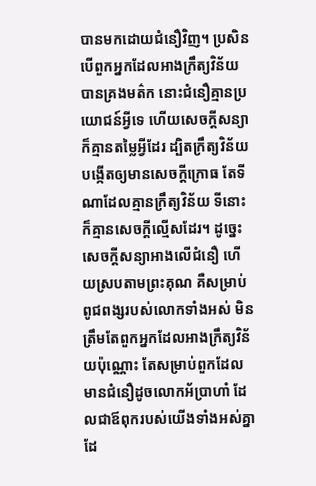បានមកដោយជំនឿវិញ។ ប្រសិនបើពួកអ្នកដែលអាងក្រឹត្យវិន័យបានគ្រងមត៌ក នោះជំនឿគ្មានប្រយោជន៍អ្វីទេ ហើយសេចក្តីសន្យាក៏គ្មានតម្លៃអ្វីដែរ ដ្បិតក្រឹត្យវិន័យបង្កើតឲ្យមានសេចក្តីក្រោធ តែទីណាដែលគ្មានក្រឹត្យវិន័យ ទីនោះក៏គ្មានសេចក្តីល្មើសដែរ។ ដូច្នេះ សេចក្តីសន្យាអាងលើជំនឿ ហើយស្របតាមព្រះគុណ គឺសម្រាប់ពូជពង្សរបស់លោកទាំងអស់ មិនត្រឹមតែពួកអ្នកដែលអាងក្រឹត្យវិន័យប៉ុណ្ណោះ តែសម្រាប់ពួកដែលមានជំនឿដូចលោកអ័ប្រាហាំ ដែលជាឪពុករបស់យើងទាំងអស់គ្នាដែ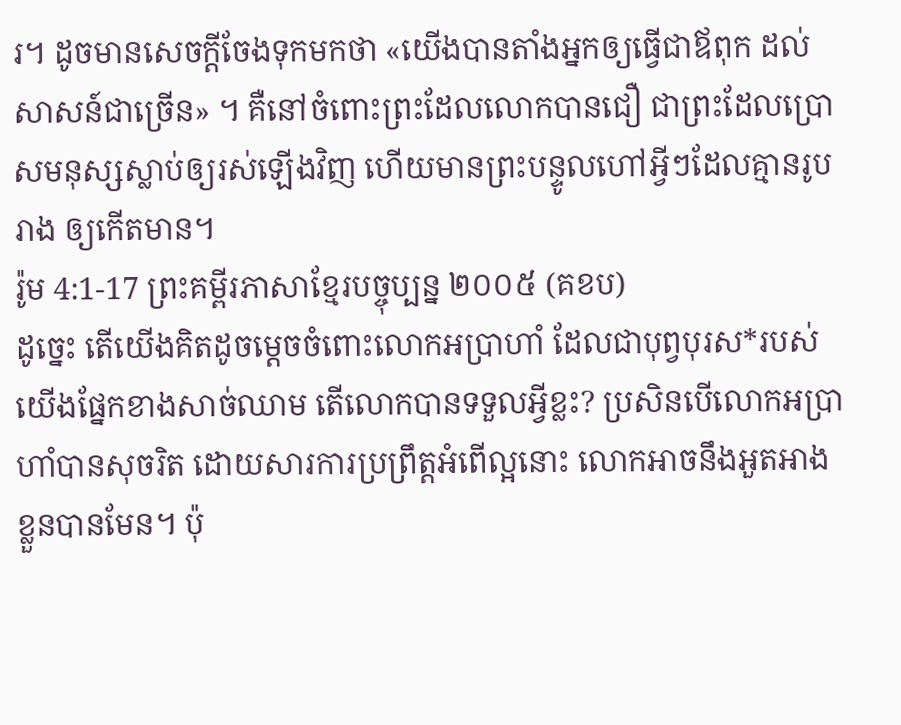រ។ ដូចមានសេចក្តីចែងទុកមកថា «យើងបានតាំងអ្នកឲ្យធ្វើជាឪពុក ដល់សាសន៍ជាច្រើន» ។ គឺនៅចំពោះព្រះដែលលោកបានជឿ ជាព្រះដែលប្រោសមនុស្សស្លាប់ឲ្យរស់ឡើងវិញ ហើយមានព្រះបន្ទូលហៅអ្វីៗដែលគ្មានរូបរាង ឲ្យកើតមាន។
រ៉ូម 4:1-17 ព្រះគម្ពីរភាសាខ្មែរបច្ចុប្បន្ន ២០០៥ (គខប)
ដូច្នេះ តើយើងគិតដូចម្ដេចចំពោះលោកអប្រាហាំ ដែលជាបុព្វបុរស*របស់យើងផ្នែកខាងសាច់ឈាម តើលោកបានទទួលអ្វីខ្លះ? ប្រសិនបើលោកអប្រាហាំបានសុចរិត ដោយសារការប្រព្រឹត្តអំពើល្អនោះ លោកអាចនឹងអួតអាងខ្លួនបានមែន។ ប៉ុ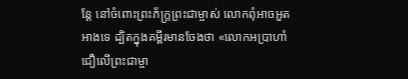ន្តែ នៅចំពោះព្រះភ័ក្ត្រព្រះជាម្ចាស់ លោកពុំអាចអួតអាងទេ ដ្បិតក្នុងគម្ពីរមានចែងថា «លោកអប្រាហាំជឿលើព្រះជាម្ចា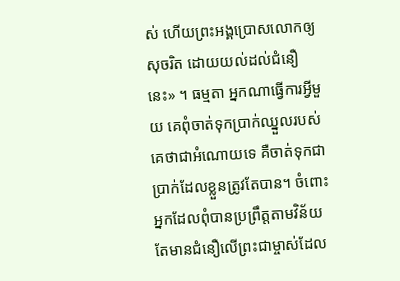ស់ ហើយព្រះអង្គប្រោសលោកឲ្យសុចរិត ដោយយល់ដល់ជំនឿនេះ» ។ ធម្មតា អ្នកណាធ្វើការអ្វីមួយ គេពុំចាត់ទុកប្រាក់ឈ្នួលរបស់គេថាជាអំណោយទេ គឺចាត់ទុកជាប្រាក់ដែលខ្លួនត្រូវតែបាន។ ចំពោះអ្នកដែលពុំបានប្រព្រឹត្តតាមវិន័យ តែមានជំនឿលើព្រះជាម្ចាស់ដែល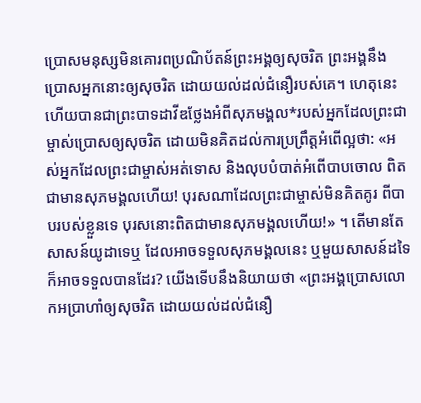ប្រោសមនុស្សមិនគោរពប្រណិប័តន៍ព្រះអង្គឲ្យសុចរិត ព្រះអង្គនឹងប្រោសអ្នកនោះឲ្យសុចរិត ដោយយល់ដល់ជំនឿរបស់គេ។ ហេតុនេះហើយបានជាព្រះបាទដាវីឌថ្លែងអំពីសុភមង្គល*របស់អ្នកដែលព្រះជាម្ចាស់ប្រោសឲ្យសុចរិត ដោយមិនគិតដល់ការប្រព្រឹត្តអំពើល្អថា: «អស់អ្នកដែលព្រះជាម្ចាស់អត់ទោស និងលុបបំបាត់អំពើបាបចោល ពិតជាមានសុភមង្គលហើយ! បុរសណាដែលព្រះជាម្ចាស់មិនគិតគូរ ពីបាបរបស់ខ្លួនទេ បុរសនោះពិតជាមានសុភមង្គលហើយ!» ។ តើមានតែសាសន៍យូដាទេឬ ដែលអាចទទួលសុភមង្គលនេះ ឬមួយសាសន៍ដទៃក៏អាចទទួលបានដែរ? យើងទើបនឹងនិយាយថា «ព្រះអង្គប្រោសលោកអប្រាហាំឲ្យសុចរិត ដោយយល់ដល់ជំនឿ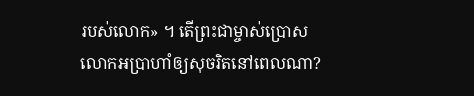របស់លោក» ។ តើព្រះជាម្ចាស់ប្រោសលោកអប្រាហាំឲ្យសុចរិតនៅពេលណា?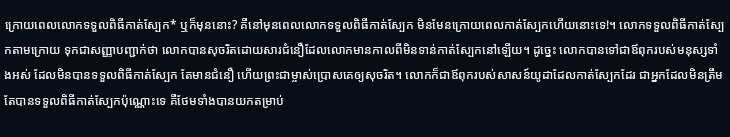ក្រោយពេលលោកទទួលពិធីកាត់ស្បែក* ឬក៏មុននោះ? គឺនៅមុនពេលលោកទទួលពិធីកាត់ស្បែក មិនមែនក្រោយពេលកាត់ស្បែកហើយនោះទេ!។ លោកទទួលពិធីកាត់ស្បែកតាមក្រោយ ទុកជាសញ្ញាបញ្ជាក់ថា លោកបានសុចរិតដោយសារជំនឿដែលលោកមានកាលពីមិនទាន់កាត់ស្បែកនៅឡើយ។ ដូច្នេះ លោកបានទៅជាឪពុករបស់មនុស្សទាំងអស់ ដែលមិនបានទទួលពិធីកាត់ស្បែក តែមានជំនឿ ហើយព្រះជាម្ចាស់ប្រោសគេឲ្យសុចរិត។ លោកក៏ជាឪពុករបស់សាសន៍យូដាដែលកាត់ស្បែកដែរ ជាអ្នកដែលមិនត្រឹមតែបានទទួលពិធីកាត់ស្បែកប៉ុណ្ណោះទេ គឺថែមទាំងបានយកតម្រាប់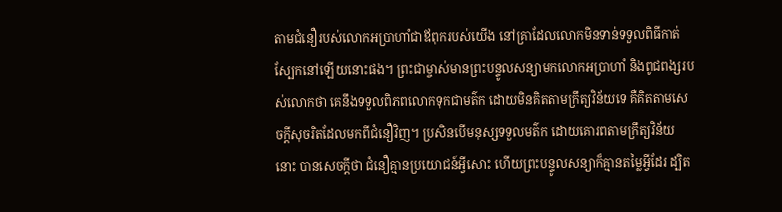តាមជំនឿរបស់លោកអប្រាហាំជាឪពុករបស់យើង នៅគ្រាដែលលោកមិនទាន់ទទួលពិធីកាត់ស្បែកនៅឡើយនោះផង។ ព្រះជាម្ចាស់មានព្រះបន្ទូលសន្យាមកលោកអប្រាហាំ និងពូជពង្សរបស់លោកថា គេនឹងទទួលពិភពលោកទុកជាមត៌ក ដោយមិនគិតតាមក្រឹត្យវិន័យទេ គឺគិតតាមសេចក្ដីសុចរិតដែលមកពីជំនឿវិញ។ ប្រសិនបើមនុស្សទទួលមត៌ក ដោយគោរពតាមក្រឹត្យវិន័យនោះ បានសេចក្ដីថា ជំនឿគ្មានប្រយោជន៍អ្វីសោះ ហើយព្រះបន្ទូលសន្យាក៏គ្មានតម្លៃអ្វីដែរ ដ្បិត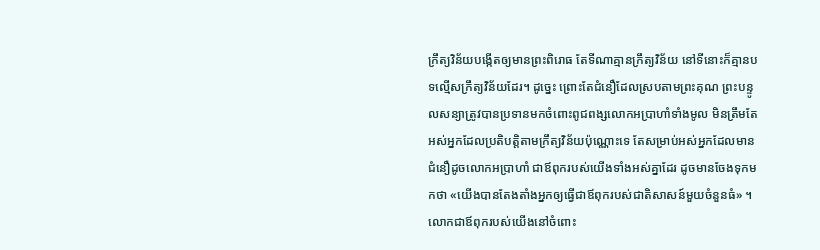ក្រឹត្យវិន័យបង្កើតឲ្យមានព្រះពិរោធ តែទីណាគ្មានក្រឹត្យវិន័យ នៅទីនោះក៏គ្មានបទល្មើសក្រឹត្យវិន័យដែរ។ ដូច្នេះ ព្រោះតែជំនឿដែលស្របតាមព្រះគុណ ព្រះបន្ទូលសន្យាត្រូវបានប្រទានមកចំពោះពូជពង្សលោកអប្រាហាំទាំងមូល មិនត្រឹមតែអស់អ្នកដែលប្រតិបត្តិតាមក្រឹត្យវិន័យប៉ុណ្ណោះទេ តែសម្រាប់អស់អ្នកដែលមានជំនឿដូចលោកអប្រាហាំ ជាឪពុករបស់យើងទាំងអស់គ្នាដែរ ដូចមានចែងទុកមកថា «យើងបានតែងតាំងអ្នកឲ្យធ្វើជាឪពុករបស់ជាតិសាសន៍មួយចំនួនធំ» ។ លោកជាឪពុករបស់យើងនៅចំពោះ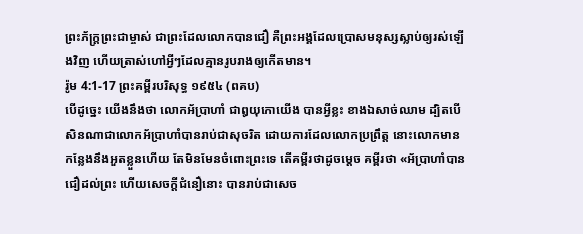ព្រះភ័ក្ត្រព្រះជាម្ចាស់ ជាព្រះដែលលោកបានជឿ គឺព្រះអង្គដែលប្រោសមនុស្សស្លាប់ឲ្យរស់ឡើងវិញ ហើយត្រាស់ហៅអ្វីៗដែលគ្មានរូបរាងឲ្យកើតមាន។
រ៉ូម 4:1-17 ព្រះគម្ពីរបរិសុទ្ធ ១៩៥៤ (ពគប)
បើដូច្នេះ យើងនឹងថា លោកអ័ប្រាហាំ ជាឰយុកោយើង បានអ្វីខ្លះ ខាងឯសាច់ឈាម ដ្បិតបើសិនណាជាលោកអ័ប្រាហាំបានរាប់ជាសុចរិត ដោយការដែលលោកប្រព្រឹត្ត នោះលោកមានកន្លែងនឹងអួតខ្លួនហើយ តែមិនមែនចំពោះព្រះទេ តើគម្ពីរថាដូចម្តេច គម្ពីរថា «អ័ប្រាហាំបានជឿដល់ព្រះ ហើយសេចក្ដីជំនឿនោះ បានរាប់ជាសេច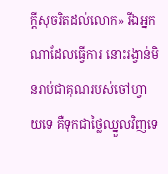ក្ដីសុចរិតដល់លោក» រីឯអ្នកណាដែលធ្វើការ នោះរង្វាន់មិនរាប់ជាគុណរបស់ចៅហ្វាយទេ គឺទុកជាថ្លៃឈ្នួលវិញទេ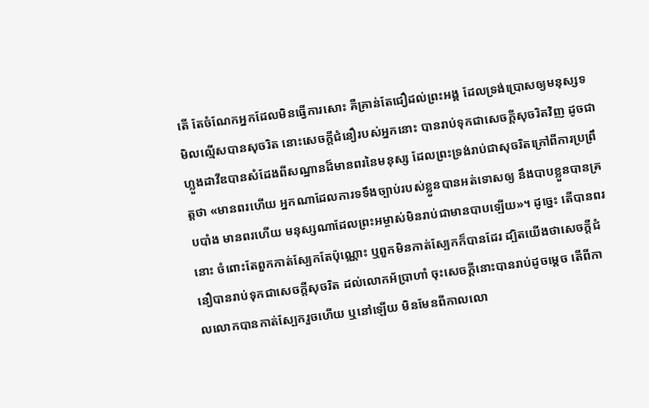តើ តែចំណែកអ្នកដែលមិនធ្វើការសោះ គឺគ្រាន់តែជឿដល់ព្រះអង្គ ដែលទ្រង់ប្រោសឲ្យមនុស្សទមិលល្មើសបានសុចរិត នោះសេចក្ដីជំនឿរបស់អ្នកនោះ បានរាប់ទុកជាសេចក្ដីសុចរិតវិញ ដូចជាហ្លួងដាវីឌបានសំដែងពីសណ្ឋានដ៏មានពរនៃមនុស្ស ដែលព្រះទ្រង់រាប់ជាសុចរិតក្រៅពីការប្រព្រឹត្តថា «មានពរហើយ អ្នកណាដែលការទទឹងច្បាប់របស់ខ្លួនបានអត់ទោសឲ្យ នឹងបាបខ្លួនបានគ្របបាំង មានពរហើយ មនុស្សណាដែលព្រះអម្ចាស់មិនរាប់ជាមានបាបឡើយ»។ ដូច្នេះ តើបានពរនោះ ចំពោះតែពួកកាត់ស្បែកតែប៉ុណ្ណោះ ឬពួកមិនកាត់ស្បែកក៏បានដែរ ដ្បិតយើងថាសេចក្ដីជំនឿបានរាប់ទុកជាសេចក្ដីសុចរិត ដល់លោកអ័ប្រាហាំ ចុះសេចក្ដីនោះបានរាប់ដូចម្តេច តើពីកាលលោកបានកាត់ស្បែករួចហើយ ឬនៅឡើយ មិនមែនពីកាលលោ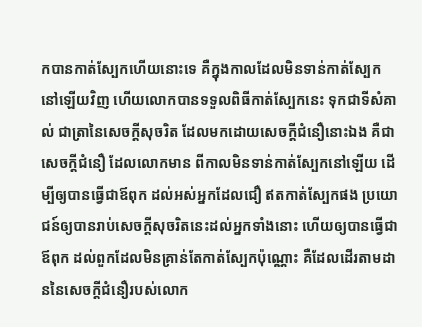កបានកាត់ស្បែកហើយនោះទេ គឺក្នុងកាលដែលមិនទាន់កាត់ស្បែកនៅឡើយវិញ ហើយលោកបានទទួលពិធីកាត់ស្បែកនេះ ទុកជាទីសំគាល់ ជាត្រានៃសេចក្ដីសុចរិត ដែលមកដោយសេចក្ដីជំនឿនោះឯង គឺជាសេចក្ដីជំនឿ ដែលលោកមាន ពីកាលមិនទាន់កាត់ស្បែកនៅឡើយ ដើម្បីឲ្យបានធ្វើជាឪពុក ដល់អស់អ្នកដែលជឿ ឥតកាត់ស្បែកផង ប្រយោជន៍ឲ្យបានរាប់សេចក្ដីសុចរិតនេះដល់អ្នកទាំងនោះ ហើយឲ្យបានធ្វើជាឪពុក ដល់ពួកដែលមិនគ្រាន់តែកាត់ស្បែកប៉ុណ្ណោះ គឺដែលដើរតាមដាននៃសេចក្ដីជំនឿរបស់លោក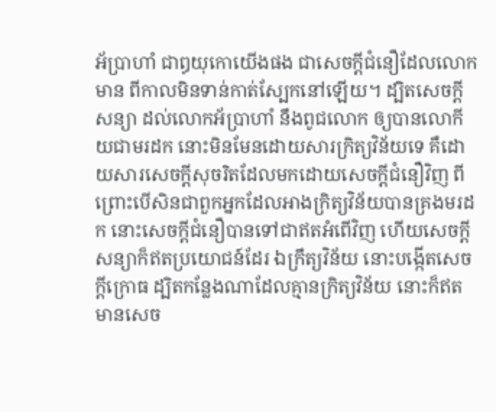អ័ប្រាហាំ ជាឰយុកោយើងផង ជាសេចក្ដីជំនឿដែលលោកមាន ពីកាលមិនទាន់កាត់ស្បែកនៅឡើយ។ ដ្បិតសេចក្ដីសន្យា ដល់លោកអ័ប្រាហាំ នឹងពូជលោក ឲ្យបានលោកីយជាមរដក នោះមិនមែនដោយសារក្រិត្យវិន័យទេ គឺដោយសារសេចក្ដីសុចរិតដែលមកដោយសេចក្ដីជំនឿវិញ ពីព្រោះបើសិនជាពួកអ្នកដែលអាងក្រិត្យវិន័យបានគ្រងមរដក នោះសេចក្ដីជំនឿបានទៅជាឥតអំពើវិញ ហើយសេចក្ដីសន្យាក៏ឥតប្រយោជន៍ដែរ ឯក្រឹត្យវិន័យ នោះបង្កើតសេចក្ដីក្រោធ ដ្បិតកន្លែងណាដែលគ្មានក្រិត្យវិន័យ នោះក៏ឥតមានសេច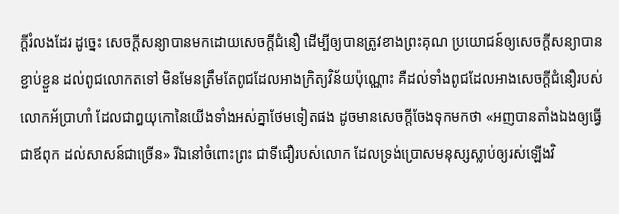ក្ដីរំលងដែរ ដូច្នេះ សេចក្ដីសន្យាបានមកដោយសេចក្ដីជំនឿ ដើម្បីឲ្យបានត្រូវខាងព្រះគុណ ប្រយោជន៍ឲ្យសេចក្ដីសន្យាបានខ្ជាប់ខ្ជួន ដល់ពូជលោកតទៅ មិនមែនត្រឹមតែពូជដែលអាងក្រិត្យវិន័យប៉ុណ្ណោះ គឺដល់ទាំងពូជដែលអាងសេចក្ដីជំនឿរបស់លោកអ័ប្រាហាំ ដែលជាឰយុកោនៃយើងទាំងអស់គ្នាថែមទៀតផង ដូចមានសេចក្ដីចែងទុកមកថា «អញបានតាំងឯងឲ្យធ្វើជាឪពុក ដល់សាសន៍ជាច្រើន» រីឯនៅចំពោះព្រះ ជាទីជឿរបស់លោក ដែលទ្រង់ប្រោសមនុស្សស្លាប់ឲ្យរស់ឡើងវិ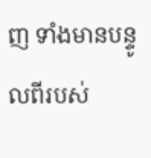ញ ទាំងមានបន្ទូលពីរបស់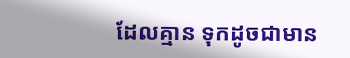ដែលគ្មាន ទុកដូចជាមាន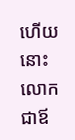ហើយ នោះលោកជាឪ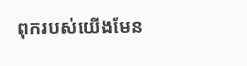ពុករបស់យើងមែន